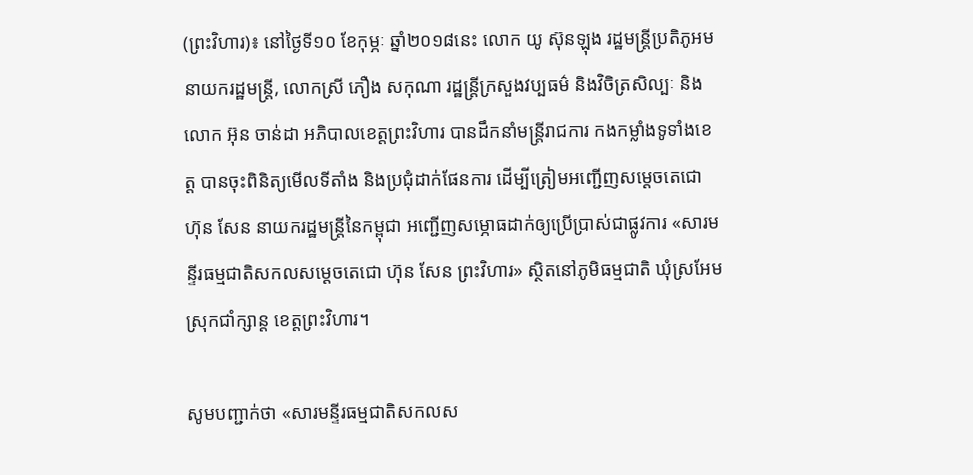(ព្រះវិហារ)៖ នៅថ្ងៃទី១០ ខែកុម្ភៈ ឆ្នាំ២០១៨នេះ លោក យូ ស៊ុនឡុង រដ្ឋមន្ត្រីប្រតិភូអមនាយករដ្ឋមន្ត្រី, លោកស្រី ភឿង សកុណា រដ្ឋន្ត្រីក្រសួងវប្បធម៌ និងវិចិត្រសិល្បៈ និងលោក អ៊ុន ចាន់ដា អភិបាលខេត្តព្រះវិហារ បានដឹកនាំមន្ត្រីរាជការ កងកម្លាំងទូទាំងខេត្ត បានចុះពិនិត្យមើលទីតាំង និងប្រជុំដាក់ផែនការ ដើម្បីត្រៀមអញ្ជើញសម្តេចតេជោ ហ៊ុន សែន នាយករដ្ឋមន្ត្រីនៃកម្ពុជា អញ្ជើញសម្ភោធដាក់ឲ្យប្រើប្រាស់ជាផ្លូវការ «សារមន្ទីរធម្មជាតិសកលសម្តេចតេជោ ហ៊ុន សែន ព្រះវិហារ» ស្ថិតនៅភូមិធម្មជាតិ ឃុំស្រអែម ស្រុកជាំក្សាន្ត ខេត្តព្រះវិហារ។

សូមបញ្ជាក់ថា «សារមន្ទីរធម្មជាតិសកលស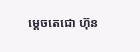ម្តេចតេជោ ហ៊ុន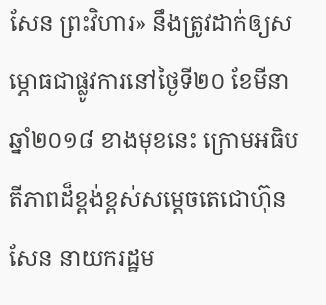សែន ព្រះវិហារ» នឹងត្រូវដាក់ឲ្យសម្ភោធជាផ្លូវការនៅថ្ងៃទី២០ ខែមីនា ឆ្នាំ២០១៨ ខាងមុខនេះ ក្រោមអធិបតីភាពដ៏ខ្ពង់ខ្ពស់សម្តេចតេជោហ៊ុន សែន នាយករដ្ឋម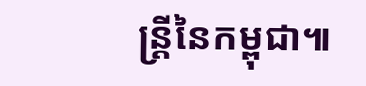ន្ត្រីនៃកម្ពុជា៕